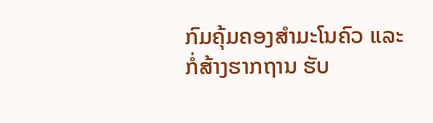ກົມຄຸ້ມຄອງສຳມະໂນຄົວ ແລະ ກໍ່ສ້າງຮາກຖານ ຮັບ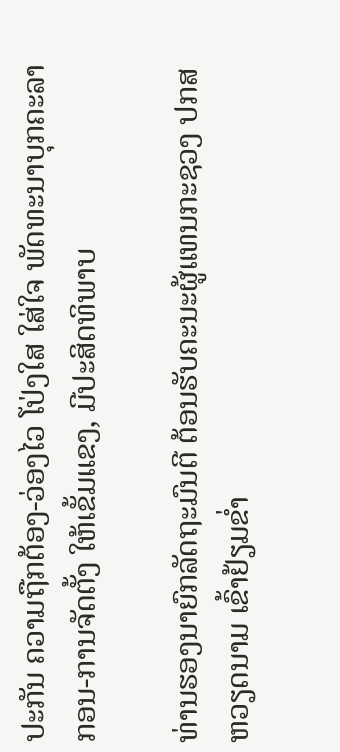ປະກັນ ຄວາມຖືກຕ້ອງ-ວ່ອງໄວ ໂປ່ງໃສ ໃສ່ໃຈ ພັດທະນາບຸກຄະລາກອນ-ການຈັດຕັ້ງ ໃຫ້ເຂັ້ມແຂງ, ມີປະສິດທິພາບ

ທ່ານຮອງນາຍົກລັດຖະມົນຕີ ຕ້ອນຮັບຄະນະຜູ້ແທນກະຊວງ ປກສ ຫວຽດນາມ ເຂົ້າຢ້ຽມຂໍ່າ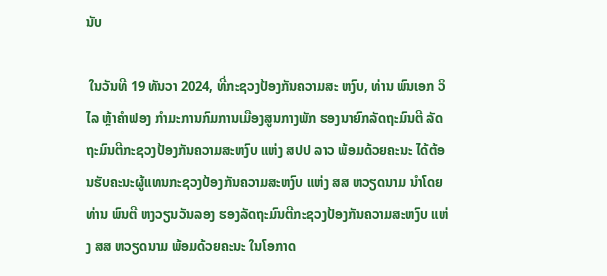ນັບ

 ໃນວັນທີ 19 ທັນວາ 2024, ທີ່ກະຊວງປ້ອງກັນຄວາມສະ ຫງົບ, ທ່ານ ພົນເອກ ວິໄລ ຫຼ້າຄໍາຟອງ ກໍາມະການກົມການເມືອງສູນກາງພັກ ຮອງນາຍົກລັດຖະມົນຕີ ລັດຖະມົນຕີກະຊວງປ້ອງກັນຄວາມສະຫງົບ ແຫ່ງ ສປປ ລາວ ພ້ອມດ້ວຍຄະນະ ໄດ້ຕ້ອນຮັບຄະນະຜູ້ແທນກະຊວງປ້ອງກັນຄວາມສະຫງົບ ແຫ່ງ ສສ ຫວຽດນາມ ນໍາໂດຍ ທ່ານ ພົນຕີ ຫງວຽນວັນລອງ ຮອງລັດຖະມົນຕີກະຊວງປ້ອງກັນຄວາມສະຫງົບ ແຫ່ງ ສສ ຫວຽດນາມ ພ້ອມດ້ວຍຄະນະ ໃນໂອກາດ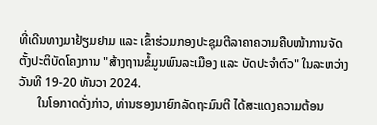ທີ່ເດີນທາງມາຢ້ຽມຢາມ ແລະ ເຂົ້າຮ່ວມກອງປະຊຸມຕີລາຄາຄວາມຄືບໜ້າການຈັດຕັ້ງປະຕິບັດໂຄງການ "ສ້າງຖານຂໍ້ມູນພົນລະເມືອງ ແລະ ບັດປະຈຳຕົວ" ໃນລະຫວ່າງວັນທີ 19-20 ທັນວາ 2024.
      ໃນໂອກາດດັ່ງກ່າວ, ທ່ານຮອງນາຍົກລັດຖະມົນຕີ ໄດ້ສະແດງຄວາມຕ້ອນ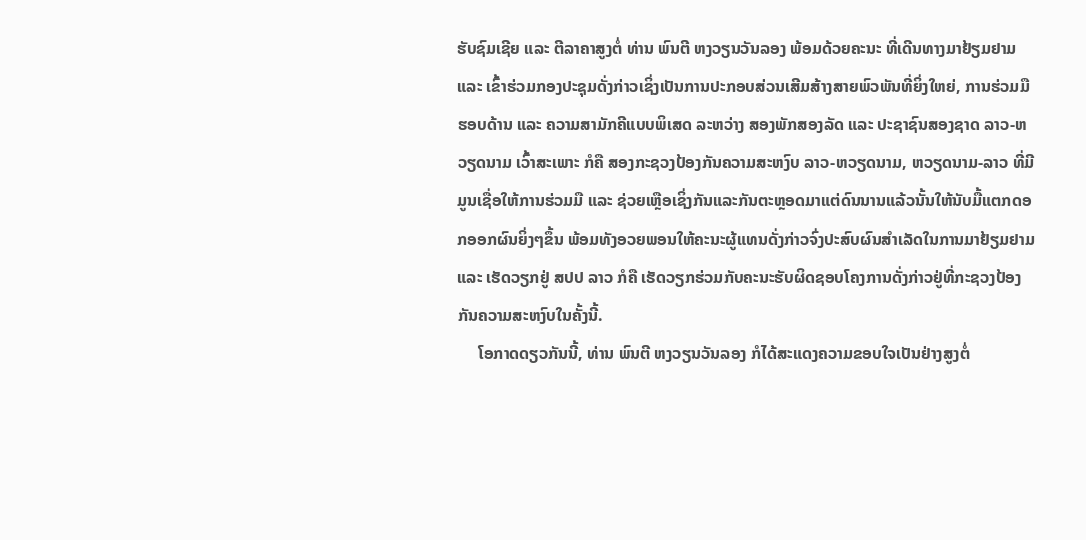ຮັບຊົມເຊີຍ ແລະ ຕີລາຄາສູງຕໍ່ ທ່ານ ພົນຕີ ຫງວຽນວັນລອງ ພ້ອມດ້ວຍຄະນະ ທີ່ເດີນທາງມາຢ້ຽມຢາມ ແລະ ເຂົ້າຮ່ວມກອງປະຊຸມດັ່ງກ່າວເຊິ່ງເປັນການປະກອບສ່ວນເສີມສ້າງສາຍພົວພັນທີ່ຍິ່ງໃຫຍ່, ການຮ່ວມມືຮອບດ້ານ ແລະ ຄວາມສາມັກຄີແບບພິເສດ ລະຫວ່າງ ສອງພັກສອງລັດ ແລະ ປະຊາຊົນສອງຊາດ ລາວ-ຫວຽດນາມ ເວົ້າສະເພາະ ກໍຄື ສອງກະຊວງປ້ອງກັນຄວາມສະຫງົບ ລາວ-ຫວຽດນາມ, ຫວຽດນາມ-ລາວ ທີ່ມີມູນເຊື່ອໃຫ້ການຮ່ວມມື ແລະ ຊ່ວຍເຫຼືອເຊິ່ງກັນແລະກັນຕະຫຼອດມາແຕ່ດົນນານແລ້ວນັ້ນໃຫ້ນັບມື້ແຕກດອກອອກຜົນຍິ່ງໆຂຶ້ນ ພ້ອມທັງອວຍພອນໃຫ້ຄະນະຜູ້ແທນດັ່ງກ່າວຈົ່ງປະສົບຜົນສຳເລັດໃນການມາຢ້ຽມຢາມ ແລະ ເຮັດວຽກຢູ່ ສປປ ລາວ ກໍຄື ເຮັດວຽກຮ່ວມກັບຄະນະຮັບຜິດຊອບໂຄງການດັ່ງກ່າວຢູ່ທີ່ກະຊວງປ້ອງກັນຄວາມສະຫງົບໃນຄັ້ງນີ້.
     ໂອກາດດຽວກັນນີ້, ທ່ານ ພົນຕີ ຫງວຽນວັນລອງ ກໍໄດ້ສະແດງຄວາມຂອບໃຈເປັນຢ່າງສູງຕໍ່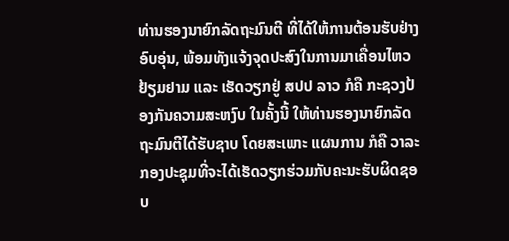ທ່ານຮອງນາຍົກລັດຖະມົນຕີ ທີ່ໄດ້ໃຫ້ການຕ້ອນຮັບຢ່າງອົບອຸ່ນ, ພ້ອມທັງແຈ້ງຈຸດປະສົງໃນການມາເຄື່ອນໄຫວຢ້ຽມຢາມ ແລະ ເຮັດວຽກຢູ່ ສປປ ລາວ ກໍຄື ກະຊວງປ້ອງກັນຄວາມສະຫງົບ ໃນຄັ້ງນີ້ ໃຫ້ທ່ານຮອງນາຍົກລັດຖະມົນຕີໄດ້ຮັບຊາບ ໂດຍສະເພາະ ແຜນການ ກໍຄື ວາລະກອງປະຊຸມທີ່ຈະໄດ້ເຮັດວຽກຮ່ວມກັບຄະນະຮັບຜິດຊອບ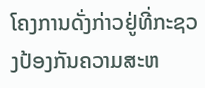ໂຄງການດັ່ງກ່າວຢູ່ທີ່ກະຊວງປ້ອງກັນຄວາມສະຫ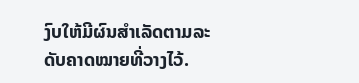ງົບໃຫ້ມີຜົນສໍາເລັດຕາມລະດັບຄາດໝາຍທີ່ວາງໄວ້.